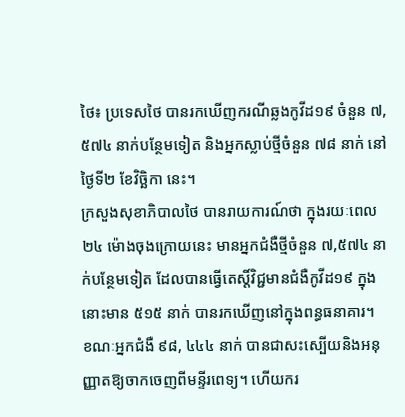ថៃ៖ ប្រទេសថៃ បានរកឃើញករណីឆ្លងកូវីដ១៩ ចំនួន ៧,៥៧៤ នាក់បន្ថែមទៀត និងអ្នកស្លាប់ថ្មីចំនួន ៧៨ នាក់ នៅថ្ងៃទី២ ខែវិច្ឆិកា នេះ។
ក្រសួងសុខាភិបាលថៃ បានរាយការណ៍ថា ក្នុងរយៈពេល ២៤ ម៉ោងចុងក្រោយនេះ មានអ្នកជំងឺថ្មីចំនួន ៧,៥៧៤ នាក់បន្ថែមទៀត ដែលបានធ្វើតេស្តិ៍វិជ្ជមានជំងឺកូវីដ១៩ ក្នុងនោះមាន ៥១៥ នាក់ បានរកឃើញនៅក្នុងពន្ធធនាគារ។
ខណៈអ្នកជំងឺ ៩៨, ៤៤៤ នាក់ បានជាសះស្បើយនិងអនុញ្ញាតឱ្យចាកចេញពីមន្ទីរពេទ្យ។ ហើយករ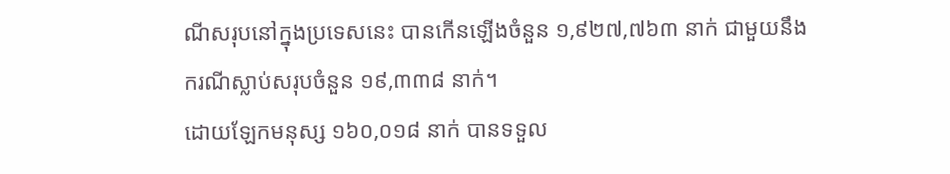ណីសរុបនៅក្នុងប្រទេសនេះ បានកើនឡើងចំនួន ១,៩២៧,៧៦៣ នាក់ ជាមួយនឹងករណីស្លាប់សរុបចំនួន ១៩,៣៣៨ នាក់។
ដោយឡែកមនុស្ស ១៦០,០១៨ នាក់ បានទទួល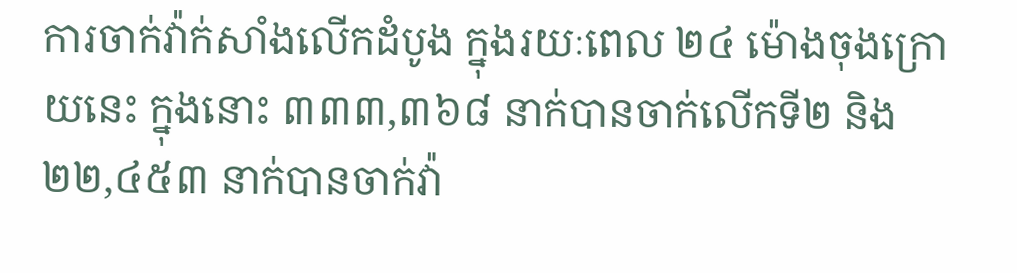ការចាក់វ៉ាក់សាំងលើកដំបូង ក្នុងរយៈពេល ២៤ ម៉ោងចុងក្រោយនេះ ក្នុងនោះ ៣៣៣,៣៦៨ នាក់បានចាក់លើកទី២ និង ២២,៤៥៣ នាក់បានចាក់វ៉ា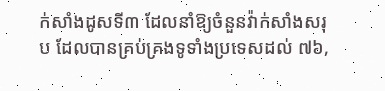ក់សាំងដូសទី៣ ដែលនាំឱ្យចំនួនវ៉ាក់សាំងសរុប ដែលបានគ្រប់គ្រងទូទាំងប្រទេសដល់ ៧៦,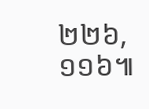២២៦,១១៦៕